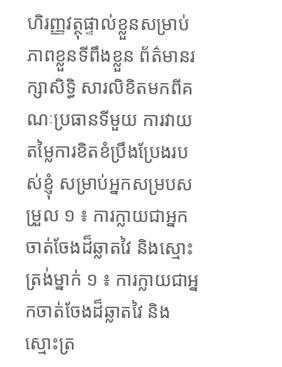ហិរញ្ញវត្ថុផ្ទាល់ខ្លួនសម្រាប់ភាពខ្លួនទីពឹងខ្លួន ព័ត៌មានរក្សាសិទ្ធិ សារលិខិតមកពីគណៈប្រធានទីមួយ ការវាយតម្លៃការខិតខំប្រឹងប្រែងរបស់ខ្ញុំ សម្រាប់អ្នកសម្របសម្រួល ១ ៖ ការក្លាយជាអ្នកចាត់ចែងដ៏ឆ្លាតវៃ និងស្មោះត្រង់ម្នាក់ ១ ៖ ការក្លាយជាអ្នកចាត់ចែងដ៏ឆ្លាតវៃ និងស្មោះត្រ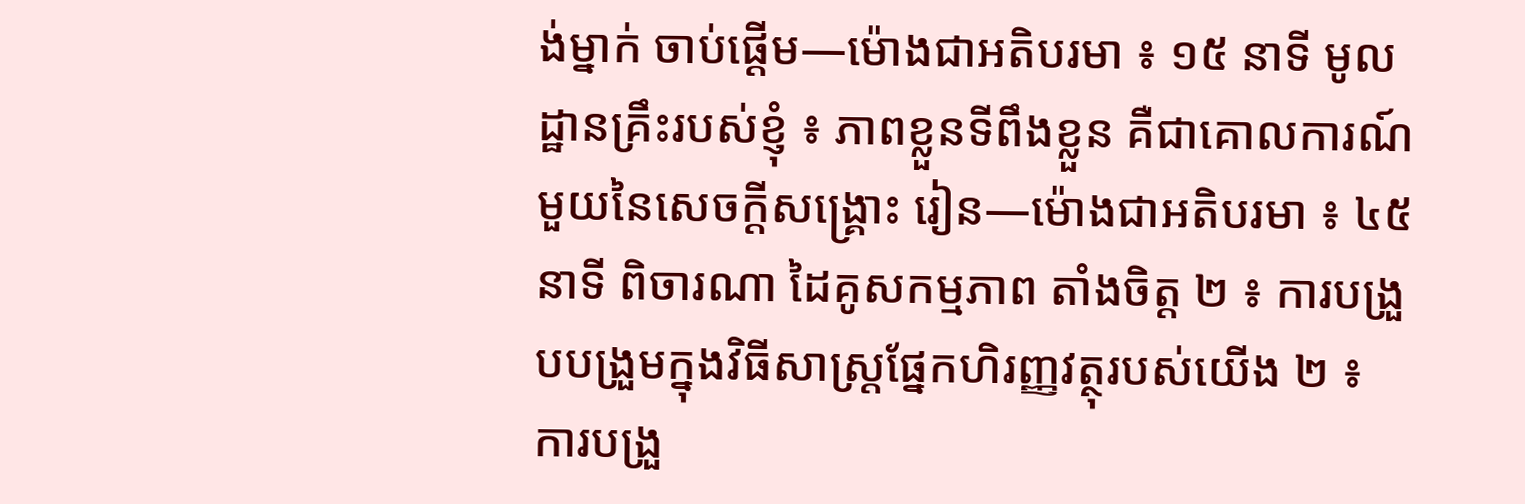ង់ម្នាក់ ចាប់ផ្ដើម—ម៉ោងជាអតិបរមា ៖ ១៥ នាទី មូលដ្ឋានគ្រឹះរបស់ខ្ញុំ ៖ ភាពខ្លួនទីពឹងខ្លួន គឺជាគោលការណ៍មួយនៃសេចក្ដីសង្គ្រោះ រៀន—ម៉ោងជាអតិបរមា ៖ ៤៥ នាទី ពិចារណា ដៃគូសកម្មភាព តាំងចិត្ត ២ ៖ ការបង្រួបបង្រួមក្នុងវិធីសាស្ត្រផ្នែកហិរញ្ញវត្ថុរបស់យើង ២ ៖ ការបង្រួ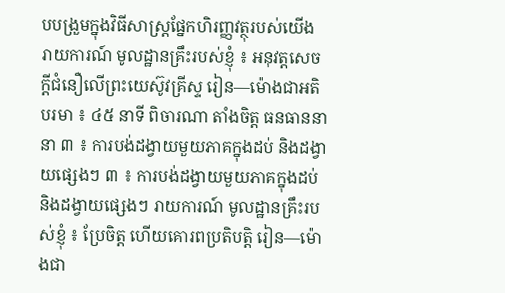បបង្រួមក្នុងវិធីសាស្ត្រផ្នែកហិរញ្ញវត្ថុរបស់យើង រាយការណ៍ មូលដ្ឋានគ្រឹះរបស់ខ្ញុំ ៖ អនុវត្តសេចក្ដីជំនឿលើព្រះយេស៊ូវគ្រីស្ទ រៀន—ម៉ោងជាអតិបរមា ៖ ៤៥ នាទី ពិចារណា តាំងចិត្ត ធនធាននានា ៣ ៖ ការបង់ដង្វាយមួយភាគក្នុងដប់ និងដង្វាយផ្សេងៗ ៣ ៖ ការបង់ដង្វាយមួយភាគក្នុងដប់ និងដង្វាយផ្សេងៗ រាយការណ៍ មូលដ្ឋានគ្រឹះរបស់ខ្ញុំ ៖ ប្រែចិត្ត ហើយគោរពប្រតិបត្តិ រៀន—ម៉ោងជា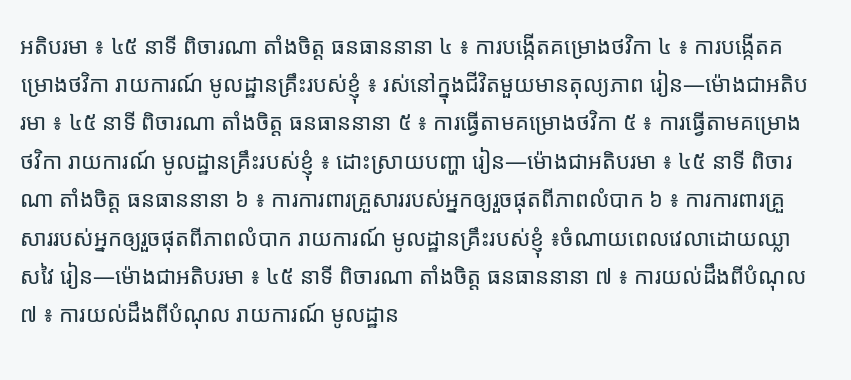អតិបរមា ៖ ៤៥ នាទី ពិចារណា តាំងចិត្ត ធនធាននានា ៤ ៖ ការបង្កើតគម្រោងថវិកា ៤ ៖ ការបង្កើតគម្រោងថវិកា រាយការណ៍ មូលដ្ឋានគ្រឹះរបស់ខ្ញុំ ៖ រស់នៅក្នុងជីវិតមួយមានតុល្យភាព រៀន—ម៉ោងជាអតិបរមា ៖ ៤៥ នាទី ពិចារណា តាំងចិត្ត ធនធាននានា ៥ ៖ ការធ្វើតាមគម្រោងថវិកា ៥ ៖ ការធ្វើតាមគម្រោងថវិកា រាយការណ៍ មូលដ្ឋានគ្រឹះរបស់ខ្ញុំ ៖ ដោះស្រាយបញ្ហា រៀន—ម៉ោងជាអតិបរមា ៖ ៤៥ នាទី ពិចារណា តាំងចិត្ត ធនធាននានា ៦ ៖ ការការពារគ្រួសាររបស់អ្នកឲ្យរួចផុតពីភាពលំបាក ៦ ៖ ការការពារគ្រួសាររបស់អ្នកឲ្យរួចផុតពីភាពលំបាក រាយការណ៍ មូលដ្ឋានគ្រឹះរបស់ខ្ញុំ ៖ចំណាយពេលវេលាដោយឈ្លាសវៃ រៀន—ម៉ោងជាអតិបរមា ៖ ៤៥ នាទី ពិចារណា តាំងចិត្ត ធនធាននានា ៧ ៖ ការយល់ដឹងពីបំណុល ៧ ៖ ការយល់ដឹងពីបំណុល រាយការណ៍ មូលដ្ឋាន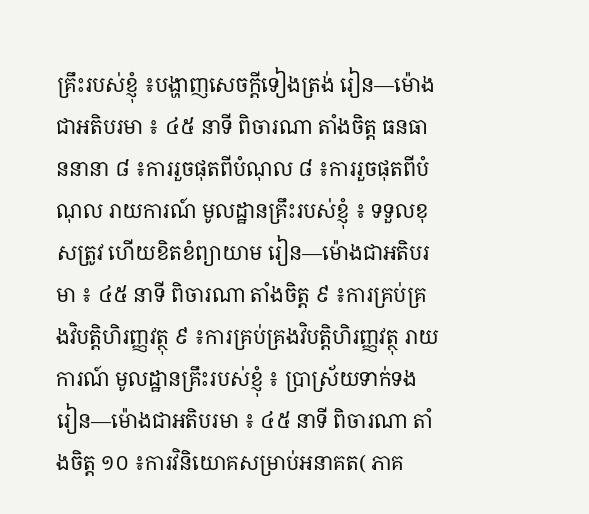គ្រឹះរបស់ខ្ញុំ ៖បង្ហាញសេចក្ដីទៀងត្រង់ រៀន—ម៉ោងជាអតិបរមា ៖ ៤៥ នាទី ពិចារណា តាំងចិត្ត ធនធាននានា ៨ ៖ការរួចផុតពីបំណុល ៨ ៖ការរួចផុតពីបំណុល រាយការណ៍ មូលដ្ឋានគ្រឹះរបស់ខ្ញុំ ៖ ទទួលខុសត្រូវ ហើយខិតខំព្យាយាម រៀន—ម៉ោងជាអតិបរមា ៖ ៤៥ នាទី ពិចារណា តាំងចិត្ត ៩ ៖ការគ្រប់គ្រងវិបត្តិហិរញ្ញវត្ថុ ៩ ៖ការគ្រប់គ្រងវិបត្តិហិរញ្ញវត្ថុ រាយការណ៍ មូលដ្ឋានគ្រឹះរបស់ខ្ញុំ ៖ ប្រាស្រ័យទាក់ទង រៀន—ម៉ោងជាអតិបរមា ៖ ៤៥ នាទី ពិចារណា តាំងចិត្ត ១០ ៖ការវិនិយោគសម្រាប់អនាគត( ភាគ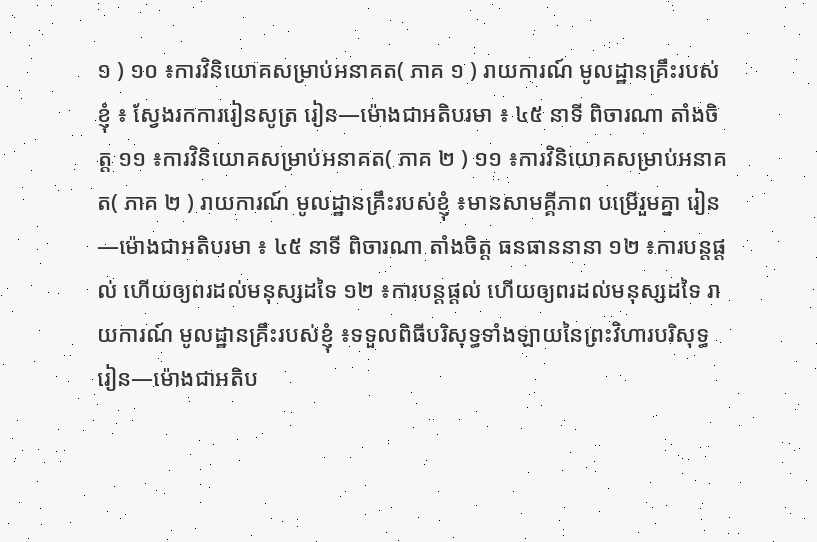១ ) ១០ ៖ការវិនិយោគសម្រាប់អនាគត( ភាគ ១ ) រាយការណ៍ មូលដ្ឋានគ្រឹះរបស់ខ្ញុំ ៖ ស្វែងរកការរៀនសូត្រ រៀន—ម៉ោងជាអតិបរមា ៖ ៤៥ នាទី ពិចារណា តាំងចិត្ត ១១ ៖ការវិនិយោគសម្រាប់អនាគត( ភាគ ២ ) ១១ ៖ការវិនិយោគសម្រាប់អនាគត( ភាគ ២ ) រាយការណ៍ មូលដ្ឋានគ្រឹះរបស់ខ្ញុំ ៖មានសាមគ្គីភាព បម្រើរួមគ្នា រៀន—ម៉ោងជាអតិបរមា ៖ ៤៥ នាទី ពិចារណា តាំងចិត្ត ធនធាននានា ១២ ៖ការបន្តផ្ដល់ ហើយឲ្យពរដល់មនុស្សដទៃ ១២ ៖ការបន្តផ្ដល់ ហើយឲ្យពរដល់មនុស្សដទៃ រាយការណ៍ មូលដ្ឋានគ្រឹះរបស់ខ្ញុំ ៖ទទួលពិធីបរិសុទ្ធទាំងឡាយនៃព្រះវិហារបរិសុទ្ធ រៀន—ម៉ោងជាអតិប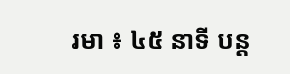រមា ៖ ៤៥ នាទី បន្ត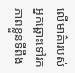លើមាគ៌ារបស់អ្នកឆ្ពោះទៅរកភាពខ្លួនទីពឹង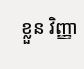ខ្លួន វិញ្ញា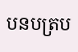បនបត្រប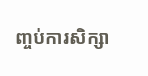ញ្ចប់ការសិក្សា